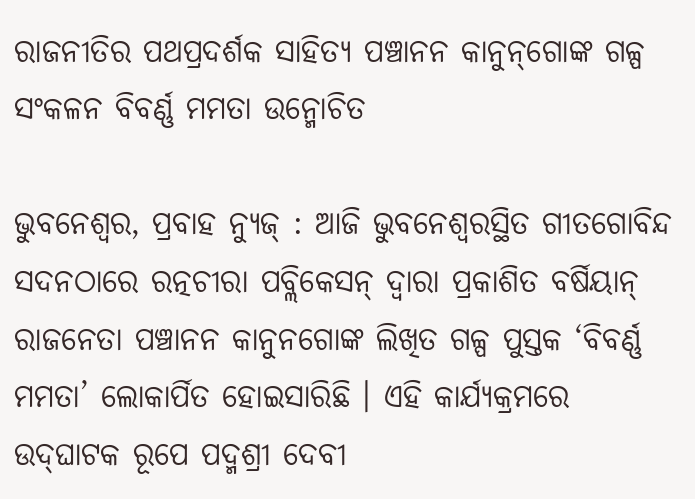ରାଜନୀତିର ପଥପ୍ରଦର୍ଶକ ସାହିତ୍ୟ ପଞ୍ଚାନନ କାନୁନ୍‌ଗୋଙ୍କ ଗଳ୍ପ ସଂକଳନ ବିବର୍ଣ୍ଣ ମମତା ଉନ୍ମୋଚିତ

ଭୁବନେଶ୍ୱର, ପ୍ରବାହ ନ୍ୟୁଜ୍‌ : ଆଜି ଭୁବନେଶ୍ୱରସ୍ଥିତ ଗୀତଗୋବିନ୍ଦ ସଦନଠାରେ ରତ୍ନଚୀରା ପବ୍ଲିକେସନ୍ ଦ୍ୱାରା ପ୍ରକାଶିତ ବର୍ଷିୟାନ୍ ରାଜନେତା ପଞ୍ଚାନନ କାନୁନଗୋଙ୍କ ଲିଖିତ ଗଳ୍ପ ପୁସ୍ତକ ‘ବିବର୍ଣ୍ଣ ମମତା’ ଲୋକାର୍ପିତ ହୋଇସାରିଛି । ଏହି କାର୍ଯ୍ୟକ୍ରମରେ ଉଦ୍‌ଘାଟକ ରୂପେ ପଦ୍ମଶ୍ରୀ ଦେବୀ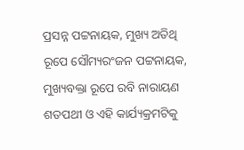ପ୍ରସନ୍ନ ପଟ୍ଟନାୟକ, ମୁଖ୍ୟ ଅତିଥି ରୂପେ ସୌମ୍ୟରଂଜନ ପଟ୍ଟନାୟକ, ମୁଖ୍ୟବକ୍ତା ରୂପେ ରବି ନାରାୟଣ ଶତପଥୀ ଓ ଏହି କାର୍ଯ୍ୟକ୍ରମଟିକୁ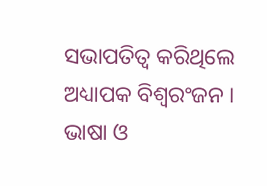ସଭାପତିତ୍ୱ କରିଥିଲେ ଅଧ୍ୟାପକ ବିଶ୍ୱରଂଜନ । ଭାଷା ଓ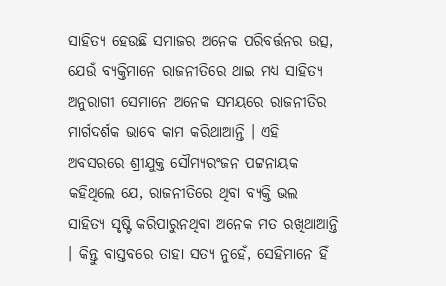ସାହିତ୍ୟ ହେଉଛି ସମାଜର ଅନେକ ପରିବର୍ତ୍ତନର ଉତ୍ସ, ଯେଉଁ ବ୍ୟକ୍ତିମାନେ ରାଜନୀତିରେ ଥାଇ ମଧ୍ୟ ସାହିତ୍ୟ ଅନୁରାଗୀ ସେମାନେ ଅନେକ ସମୟରେ ରାଜନୀତିର ମାର୍ଗଦର୍ଶକ ଭାବେ କାମ କରିଥାଆନ୍ତି । ଏହି ଅବସରରେ ଶ୍ରୀଯୁକ୍ତ ସୌମ୍ୟରଂଜନ ପଟ୍ଟନାୟକ କହିଥିଲେ ଯେ, ରାଜନୀତିରେ ଥିବା ବ୍ୟକ୍ତି ଭଲ ସାହିତ୍ୟ ସୃଷ୍ଟି କରିପାରୁନଥିବା ଅନେକ ମତ ରଖିଥାଆନ୍ତି । କିନ୍ତୁ ବାସ୍ତବରେ ତାହା ସତ୍ୟ ନୁହେଁ, ସେହିମାନେ ହିଁ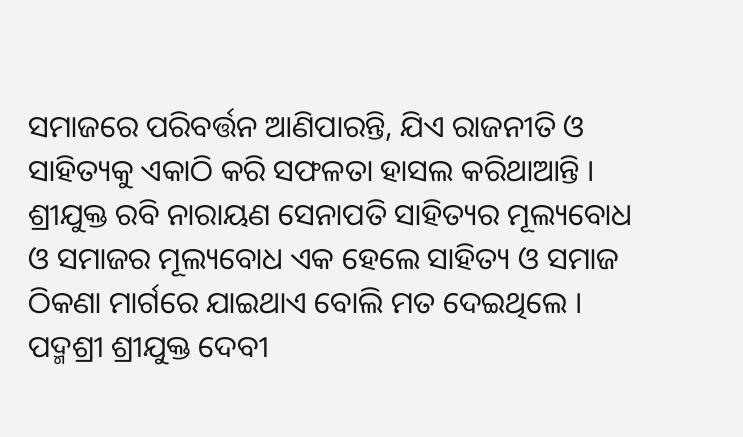ସମାଜରେ ପରିବର୍ତ୍ତନ ଆଣିପାରନ୍ତି, ଯିଏ ରାଜନୀତି ଓ ସାହିତ୍ୟକୁ ଏକାଠି କରି ସଫଳତା ହାସଲ କରିଥାଆନ୍ତି । ଶ୍ରୀଯୁକ୍ତ ରବି ନାରାୟଣ ସେନାପତି ସାହିତ୍ୟର ମୂଲ୍ୟବୋଧ ଓ ସମାଜର ମୂଲ୍ୟବୋଧ ଏକ ହେଲେ ସାହିତ୍ୟ ଓ ସମାଜ ଠିକଣା ମାର୍ଗରେ ଯାଇଥାଏ ବୋଲି ମତ ଦେଇଥିଲେ । ପଦ୍ମଶ୍ରୀ ଶ୍ରୀଯୁକ୍ତ ଦେବୀ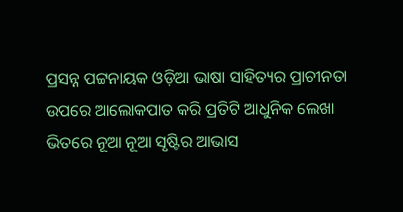ପ୍ରସନ୍ନ ପଟ୍ଟନାୟକ ଓଡ଼ିଆ ଭାଷା ସାହିତ୍ୟର ପ୍ରାଚୀନତା ଉପରେ ଆଲୋକପାତ କରି ପ୍ରତିଟି ଆଧୁନିକ ଲେଖା ଭିତରେ ନୂଆ ନୂଆ ସୃଷ୍ଟିର ଆଭାସ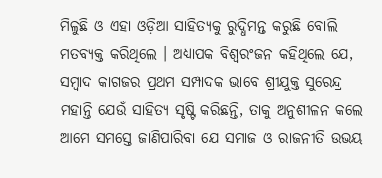ମିଳୁଛି ଓ ଏହା ଓଡ଼ିଆ ସାହିତ୍ୟକୁ ରୁଦ୍ଧିମନ୍ତ କରୁଛି ବୋଲି ମତବ୍ୟକ୍ତ କରିଥିଲେ । ଅଧ୍ୟାପକ ବିଶ୍ୱରଂଜନ କହିଥିଲେ ଯେ, ସମ୍ବାଦ କାଗଜର ପ୍ରଥମ ସମ୍ପାଦକ ଭାବେ ଶ୍ରୀଯୁକ୍ତ ସୁରେନ୍ଦ୍ର ମହାନ୍ତି ଯେଉଁ ସାହିତ୍ୟ ସୃଷ୍ଟି କରିଛନ୍ତି, ତାକୁ ଅନୁଶୀଳନ କଲେ ଆମେ ସମସ୍ତେ ଜାଣିପାରିବା ଯେ ସମାଜ ଓ ରାଜନୀତି ଉଭୟ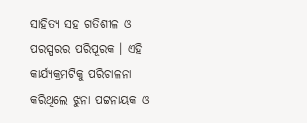ସାହିତ୍ୟ ସହ ଗତିଶୀଳ ଓ ପରସ୍ପରର ପରିପୂରକ । ଏହି କାର୍ଯ୍ୟକ୍ରମଟିକୁ ପରିଚାଳନା କରିଥିଲେ ଝୁନା ପଟ୍ଟନାୟକ ଓ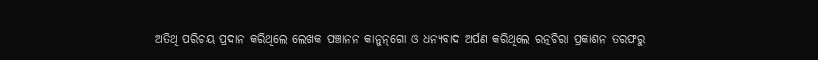ଅତିଥି ପରିଚୟ ପ୍ରଦାନ କରିଥିଲେ ଲେଖକ ପଞ୍ଚାନନ କାନୁନ୍‌ଗୋ ଓ ଧନ୍ୟବାଦ ଅର୍ପଣ କରିଥିଲେ ରତ୍ନଚିରା ପ୍ରକାଶନ ତରଫରୁ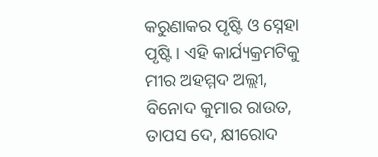କରୁଣାକର ପୃଷ୍ଟି ଓ ସ୍ନେହା ପୃଷ୍ଟି । ଏହି କାର୍ଯ୍ୟକ୍ରମଟିକୁ ମୀର ଅହମ୍ମଦ ଅଲ୍ଲୀ, ବିନୋଦ କୁମାର ରାଉତ, ତାପସ ଦେ, କ୍ଷୀରୋଦ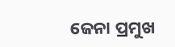ଜେନା ପ୍ରମୁଖ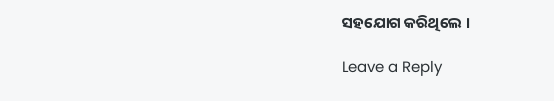ସହଯୋଗ କରିଥିଲେ ।

Leave a Reply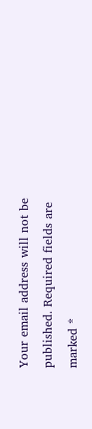Your email address will not be published. Required fields are marked *